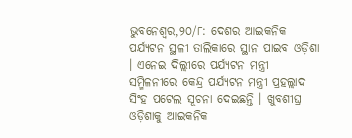ଭୁବନେଶ୍ୱର,୨୦/୮: ଦେଶର ଆଇକନିକ ପର୍ଯ୍ୟଟନ ସ୍ଥଳୀ ତାଲିକାରେ ସ୍ଥାନ ପାଇବ ଓଡ଼ିଶା । ଏନେଇ ଦିଲ୍ଲୀରେ ପର୍ଯ୍ୟଟନ ମନ୍ତ୍ରୀ ସମ୍ମିଳନୀରେ କେନ୍ଦ୍ର ପର୍ଯ୍ୟଟନ ମନ୍ତ୍ରୀ ପ୍ରହଲ୍ଲାଦ ସିଂହ ପଟେଲ ସୂଚନା ଦେଇଛନ୍ତି । ଖୁବଶୀଘ୍ର ଓଡ଼ିଶାକୁ ଆଇକନିକ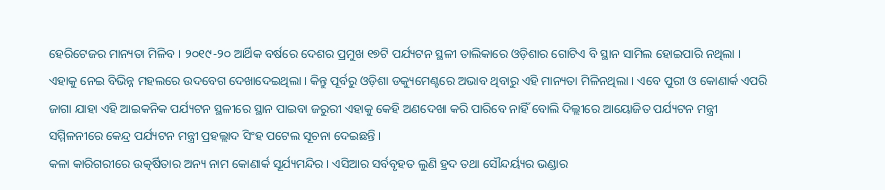ହେରିଟେଜର ମାନ୍ୟତା ମିଳିବ । ୨୦୧୯-୨୦ ଆର୍ଥିକ ବର୍ଷରେ ଦେଶର ପ୍ରମୁଖ ୧୭ଟି ପର୍ଯ୍ୟଟନ ସ୍ଥଳୀ ତାଲିକାରେ ଓଡ଼ିଶାର ଗୋଟିଏ ବି ସ୍ଥାନ ସାମିଲ ହୋଇପାରି ନଥିଲା । ଏହାକୁ ନେଇ ବିଭିନ୍ନ ମହଲରେ ଉଦବେଗ ଦେଖାଦେଇଥିଲା । କିନ୍ତୁ ପୂର୍ବରୁ ଓଡ଼ିଶା ଡକ୍ୟୁମେଣ୍ଟରେ ଅଭାବ ଥିବାରୁ ଏହି ମାନ୍ୟତା ମିଳିନଥିଲା । ଏବେ ପୁରୀ ଓ କୋଣାର୍କ ଏପରି ଜାଗା ଯାହା ଏହି ଆଇକନିକ ପର୍ଯ୍ୟଟନ ସ୍ଥଳୀରେ ସ୍ଥାନ ପାଇବା ଜରୁରୀ ଏହାକୁ କେହି ଅଣଦେଖା କରି ପାରିବେ ନାହିଁ ବୋଲି ଦିଲ୍ଲୀରେ ଆୟୋଜିତ ପର୍ଯ୍ୟଟନ ମନ୍ତ୍ରୀ ସମ୍ମିଳନୀରେ କେନ୍ଦ୍ର ପର୍ଯ୍ୟଟନ ମନ୍ତ୍ରୀ ପ୍ରହଲ୍ଲାଦ ସିଂହ ପଟେଲ ସୂଚନା ଦେଇଛନ୍ତି ।
କଳା କାରିଗରୀରେ ଉତ୍କର୍ଷିତାର ଅନ୍ୟ ନାମ କୋଣାର୍କ ସୂର୍ଯ୍ୟମନ୍ଦିର । ଏସିଆର ସର୍ବବୃହତ ଲୁଣି ହ୍ରଦ ତଥା ସୌନ୍ଦର୍ୟ୍ୟର ଭଣ୍ଡାର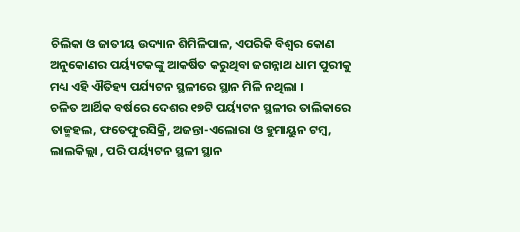ଚିଲିକା ଓ ଜାତୀୟ ଉଦ୍ୟାନ ଶିମିଳିପାଳ, ଏପରିକି ବିଶ୍ୱର କୋଣ ଅନୁକୋଣର ପର୍ୟ୍ୟଟକଙ୍କୁ ଆକର୍ଷିତ କରୁଥିବା ଜଗନ୍ନାଥ ଧାମ ପୁରୀକୁ ମଧ୍ୟ ଏହି ଐତିହ୍ୟ ପର୍ଯ୍ୟଟନ ସ୍ଥଳୀରେ ସ୍ଥାନ ମିଳି ନଥିଲା ।
ଚଳିତ ଆର୍ଥିକ ବର୍ଷରେ ଦେଶର ୧୭ଟି ପର୍ୟ୍ୟଟନ ସ୍ଥଳୀର ତାଲିକାରେ ତାଜ୍ମହଲ, ଫତେଫୁରସିକ୍ରି, ଅଜନ୍ତା-ଏଲୋରା ଓ ହୁମାୟୁନ ଟମ୍ବ, ଲାଲକିଲ୍ଲା , ପରି ପର୍ୟ୍ୟଟନ ସ୍ଥଳୀ ସ୍ଥାନ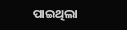ପାଇଥିଲା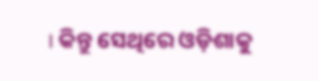। କିନ୍ତୁ ସେଥିରେ ଓଡ଼ିଶାକୁ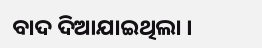ବାଦ ଦିଆଯାଇଥିଲା ।